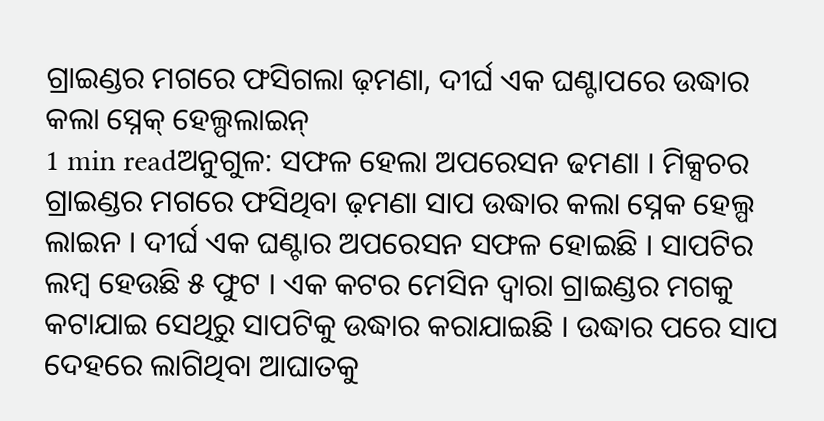ଗ୍ରାଇଣ୍ଡର ମଗରେ ଫସିଗଲା ଢ଼ମଣା, ଦୀର୍ଘ ଏକ ଘଣ୍ଟାପରେ ଉଦ୍ଧାର କଲା ସ୍ନେକ୍ ହେଲ୍ପଲାଇନ୍
1 min readଅନୁଗୁଳ: ସଫଳ ହେଲା ଅପରେସନ ଢମଣା । ମିକ୍ସଚର ଗ୍ରାଇଣ୍ଡର ମଗରେ ଫସିଥିବା ଢ଼ମଣା ସାପ ଉଦ୍ଧାର କଲା ସ୍ନେକ ହେଲ୍ପ ଲାଇନ । ଦୀର୍ଘ ଏକ ଘଣ୍ଟାର ଅପରେସନ ସଫଳ ହୋଇଛି । ସାପଟିର ଲମ୍ବ ହେଉଛି ୫ ଫୁଟ । ଏକ କଟର ମେସିନ ଦ୍ୱାରା ଗ୍ରାଇଣ୍ଡର ମଗକୁ କଟାଯାଇ ସେଥିରୁ ସାପଟିକୁ ଉଦ୍ଧାର କରାଯାଇଛି । ଉଦ୍ଧାର ପରେ ସାପ ଦେହରେ ଲାଗିଥିବା ଆଘାତକୁ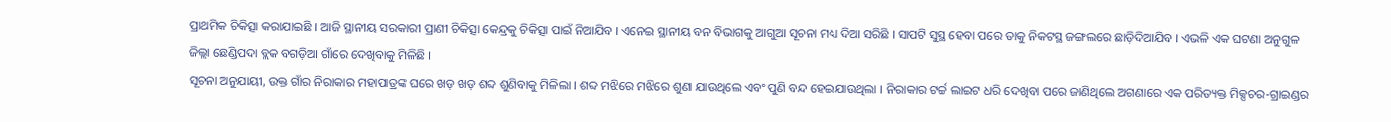ପ୍ରାଥମିକ ଚିକିତ୍ସା କରାଯାଇଛି । ଆଜି ସ୍ଥାନୀୟ ସରକାରୀ ପ୍ରାଣୀ ଚିକିତ୍ସା କେନ୍ଦ୍ରକୁ ଚିକିତ୍ସା ପାଇଁ ନିଆଯିବ । ଏନେଇ ସ୍ଥାନୀୟ ବନ ବିଭାଗକୁ ଆଗୁଆ ସୂଚନା ମଧ୍ୟ ଦିଆ ସରିଛି । ସାପଟି ସୁସ୍ଥ ହେବା ପରେ ତାକୁ ନିକଟସ୍ଥ ଜଙ୍ଗଲରେ ଛାଡ଼ିଦିଆଯିବ । ଏଭଳି ଏକ ଘଟଣା ଅନୁଗୁଳ ଜିଲ୍ଲା ଛେଣ୍ଡିପଦା ବ୍ଲକ ବଗଡ଼ିଆ ଗାଁରେ ଦେଖିବାକୁ ମିଳିଛି ।
ସୂଚନା ଅନୁଯାୟୀ, ଉକ୍ତ ଗାଁର ନିରାକାର ମହାପାତ୍ରଙ୍କ ଘରେ ଖଡ଼ ଖଡ଼ ଶବ୍ଦ ଶୁଣିବାକୁ ମିଳିଲା । ଶବ୍ଦ ମଝିରେ ମଝିରେ ଶୁଣା ଯାଉଥିଲେ ଏବଂ ପୁଣି ବନ୍ଦ ହେଇଯାଉଥିଲା । ନିରାକାର ଟର୍ଚ୍ଚ ଲାଇଟ ଧରି ଦେଖିବା ପରେ ଜାଣିଥିଲେ ଅଗଣାରେ ଏକ ପରିତ୍ୟକ୍ତ ମିକ୍ସଚର-ଗ୍ରାଇଣ୍ଡର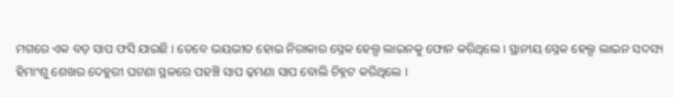ମଗରେ ଏକ ବଡ଼ ସାପ ଫସି ଯାଇଛି । ତେବେ ଭୟଭୀତ ହୋଇ ନିରାକାର ସ୍ନେକ ହେଲ୍ପ ଲାଇନକୁ ଫୋନ କରିଥିଲେ । ସ୍ଥାନୀୟ ସ୍ନେକ ହେଲ୍ପ ଲାଇନ ସଦସ୍ୟ ହିମାଂଶୁ ଶେଖର ଦେହୁରୀ ଘଟଣା ସ୍ଥଳରେ ପହଞ୍ଚି ସାପ ଢ଼ମଣା ସାପ ବୋଲି ଚିହ୍ନଟ କରିଥିଲେ ।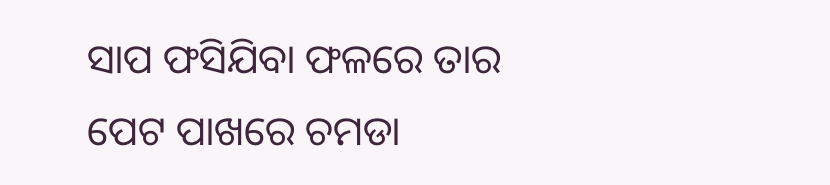ସାପ ଫସିଯିବା ଫଳରେ ତାର ପେଟ ପାଖରେ ଚମଡା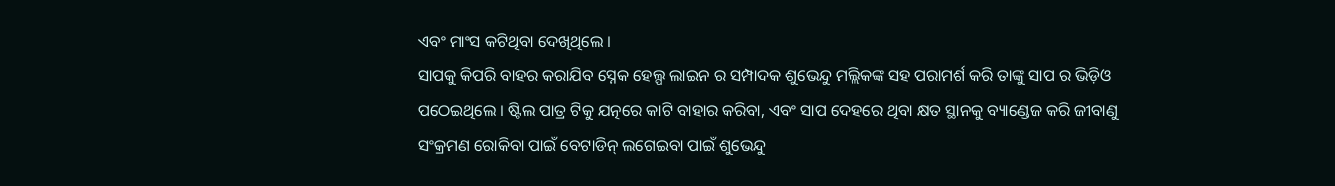ଏବଂ ମାଂସ କଟିଥିବା ଦେଖିଥିଲେ ।
ସାପକୁ କିପରି ବାହର କରାଯିବ ସ୍ନେକ ହେଲ୍ପ ଲାଇନ ର ସମ୍ପାଦକ ଶୁଭେନ୍ଦୁ ମଲ୍ଲିକଙ୍କ ସହ ପରାମର୍ଶ କରି ତାଙ୍କୁ ସାପ ର ଭିଡ଼ିଓ ପଠେଇଥିଲେ । ଷ୍ଟିଲ ପାତ୍ର ଟିକୁ ଯତ୍ନରେ କାଟି ବାହାର କରିବା, ଏବଂ ସାପ ଦେହରେ ଥିବା କ୍ଷତ ସ୍ଥାନକୁ ବ୍ୟାଣ୍ଡେଜ କରି ଜୀବାଣୁ ସଂକ୍ରମଣ ରୋକିବା ପାଇଁ ବେଟାଡିନ୍ ଲଗେଇବା ପାଇଁ ଶୁଭେନ୍ଦୁ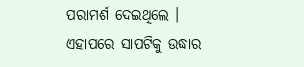ପରାମର୍ଶ ଦେଇଥିଲେ । ଏହାପରେ ସାପଟିକୁ ଉଦ୍ଧାର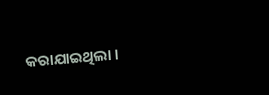କରାଯାଇଥିଲା ।